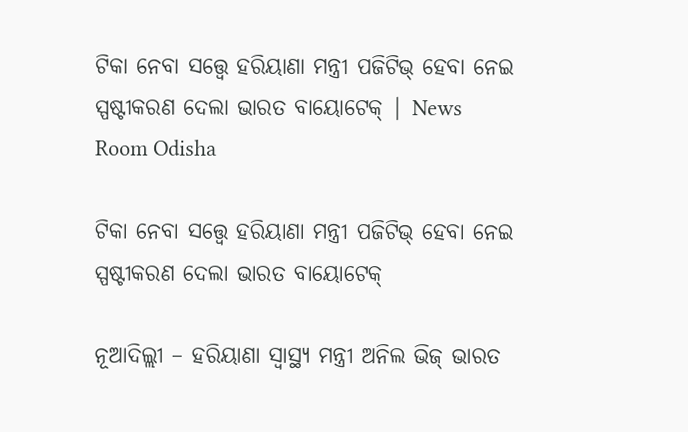ଟିକା ନେବା ସତ୍ତ୍ୱେ ହରିୟାଣା ମନ୍ତ୍ରୀ ପଜିଟିଭ୍ ହେବା ନେଇ ସ୍ପଷ୍ଟୀକରଣ ଦେଲା ଭାରତ ବାୟୋଟେକ୍‌ | News Room Odisha

ଟିକା ନେବା ସତ୍ତ୍ୱେ ହରିୟାଣା ମନ୍ତ୍ରୀ ପଜିଟିଭ୍ ହେବା ନେଇ ସ୍ପଷ୍ଟୀକରଣ ଦେଲା ଭାରତ ବାୟୋଟେକ୍‌

ନୂଆଦିଲ୍ଲୀ – ହରିୟାଣା ସ୍ୱାସ୍ଥ୍ୟ ମନ୍ତ୍ରୀ ଅନିଲ ଭିଜ୍ ଭାରତ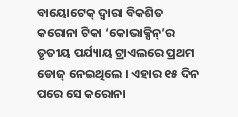ବାୟୋଟେକ୍ ଦ୍ୱାରା ବିକଶିତ କରୋନା ଟିକା ‘କୋଭାକ୍ସିନ୍‌’ର ତୃତୀୟ ପର୍ଯ୍ୟାୟ ଟ୍ରାଏଲରେ ପ୍ରଥମ ଡୋଜ୍ ନେଇଥିଲେ । ଏହାର ୧୫ ଦିନ ପରେ ସେ କରୋନା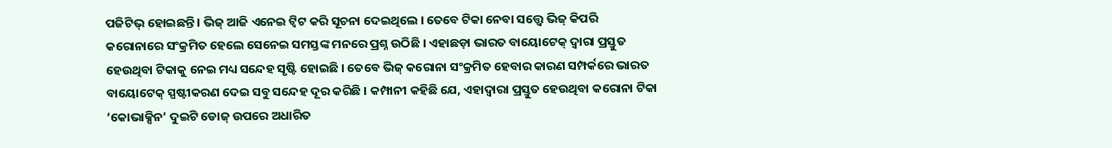ପଜିଟିଭ୍ ହୋଇଛନ୍ତି । ଭିଜ୍ ଆଜି ଏନେଇ ଟ୍ୱିଟ କରି ସୂଚନା ଦେଇଥିଲେ । ତେବେ ଟିକା ନେବା ସତ୍ତ୍ୱେ ଭିଜ୍ କିପରି କରୋନାରେ ସଂକ୍ରମିତ ହେଲେ ସେନେଇ ସମସ୍ତଙ୍କ ମନରେ ପ୍ରଶ୍ନ ଉଠିଛି । ଏହାଛଡ଼ା ଭାରତ ବାୟୋଟେକ୍ ଦ୍ୱାରା ପ୍ରସ୍ତୁତ ହେଉଥିବା ଟିକାକୁ ନେଇ ମଧ୍ୟ ସନ୍ଦେହ ସୃଷ୍ଟି ହୋଇଛି । ତେବେ ଭିଜ୍ କରୋନା ସଂକ୍ରମିତ ହେବାର କାରଣ ସମ୍ପର୍କରେ ଭାରତ ବାୟୋଟେକ୍ ସ୍ପଷ୍ଟୀକରଣ ଦେଇ ସବୁ ସନ୍ଦେହ ଦୂର କରିଛି । କମ୍ପାନୀ କହିଛି ଯେ, ଏହାଦ୍ୱାରା ପ୍ରସ୍ତୁତ ହେଉଥିବା କରୋନା ଟିକା ‘କୋଭାକ୍ସିନ’ ଦୁଇଟି ଡୋଜ୍ ଉପରେ ଅଧାରିତ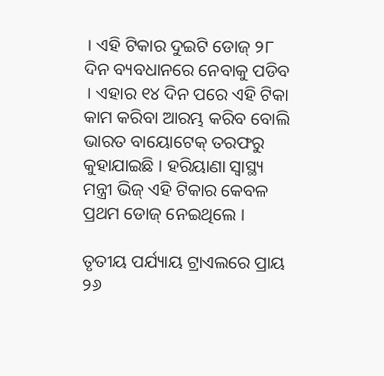। ଏହି ଟିକାର ଦୁଇଟି ଡୋଜ୍ ୨୮ ଦିନ ବ୍ୟବଧାନରେ ନେବାକୁ ପଡିବ । ଏହାର ୧୪ ଦିନ ପରେ ଏହି ଟିକା କାମ କରିବା ଆରମ୍ଭ କରିବ ବୋଲି ଭାରତ ବାୟୋଟେକ୍ ତରଫରୁ କୁହାଯାଇଛି । ହରିୟାଣା ସ୍ୱାସ୍ଥ୍ୟ ମନ୍ତ୍ରୀ ଭିଜ୍ ଏହି ଟିକାର କେବଳ ପ୍ରଥମ ଡୋଜ୍ ନେଇଥିଲେ ।

ତୃତୀୟ ପର୍ଯ୍ୟାୟ ଟ୍ରାଏଲରେ ପ୍ରାୟ ୨୬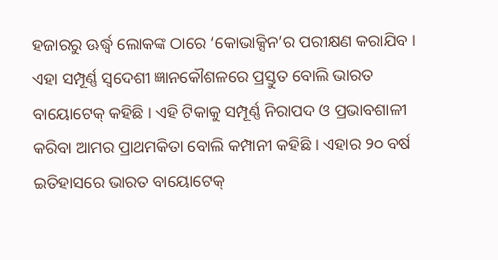ହଜାରରୁ ଊର୍ଦ୍ଧ୍ୱ ଲୋକଙ୍କ ଠାରେ ‘କୋଭାକ୍ସିନ’ର ପରୀକ୍ଷଣ କରାଯିବ । ଏହା ସମ୍ପୂର୍ଣ୍ଣ ସ୍ୱଦେଶୀ ଜ୍ଞାନକୌଶଳରେ ପ୍ରସ୍ତୁତ ବୋଲି ଭାରତ ବାୟୋଟେକ୍ କହିଛି । ଏହି ଟିକାକୁ ସମ୍ପୂର୍ଣ୍ଣ ନିରାପଦ ଓ ପ୍ରଭାବଶାଳୀ କରିବା ଆମର ପ୍ରାଥମକିତା ବୋଲି କମ୍ପାନୀ କହିଛି । ଏହାର ୨୦ ବର୍ଷ ଇତିହାସରେ ଭାରତ ବାୟୋଟେକ୍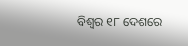ବିଶ୍ୱର ୧୮ ଦେଶରେ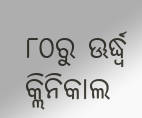୮୦ରୁ ଊର୍ଦ୍ଧ୍ୱ କ୍ଲିନିକାଲ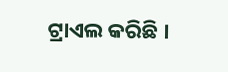ଟ୍ରାଏଲ କରିଛି ।